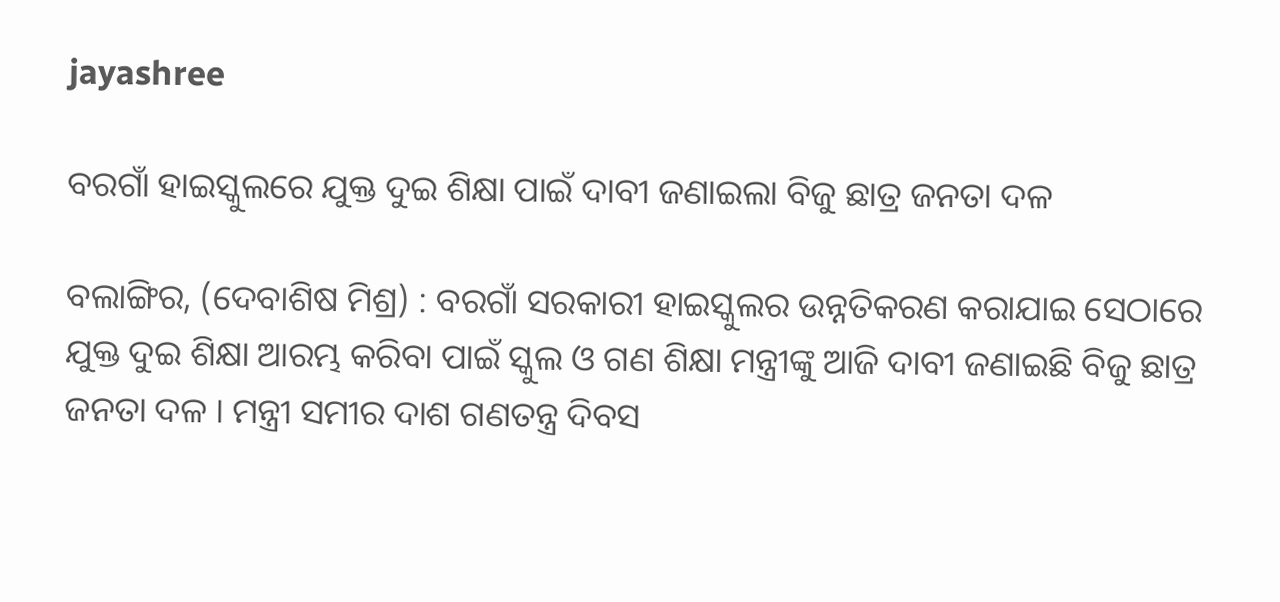jayashree

ବରଗାଁ ହାଇସ୍କୁଲରେ ଯୁକ୍ତ ଦୁଇ ଶିକ୍ଷା ପାଇଁ ଦାବୀ ଜଣାଇଲା ବିଜୁ ଛାତ୍ର ଜନତା ଦଳ

ବଲାଙ୍ଗିର, (ଦେବାଶିଷ ମିଶ୍ର) : ବରଗାଁ ସରକାରୀ ହାଇସ୍କୁଲର ଉନ୍ନତିକରଣ କରାଯାଇ ସେଠାରେ ଯୁକ୍ତ ଦୁଇ ଶିକ୍ଷା ଆରମ୍ଭ କରିବା ପାଇଁ ସ୍କୁଲ ଓ ଗଣ ଶିକ୍ଷା ମନ୍ତ୍ରୀଙ୍କୁ ଆଜି ଦାବୀ ଜଣାଇଛି ବିଜୁ ଛାତ୍ର ଜନତା ଦଳ । ମନ୍ତ୍ରୀ ସମୀର ଦାଶ ଗଣତନ୍ତ୍ର ଦିବସ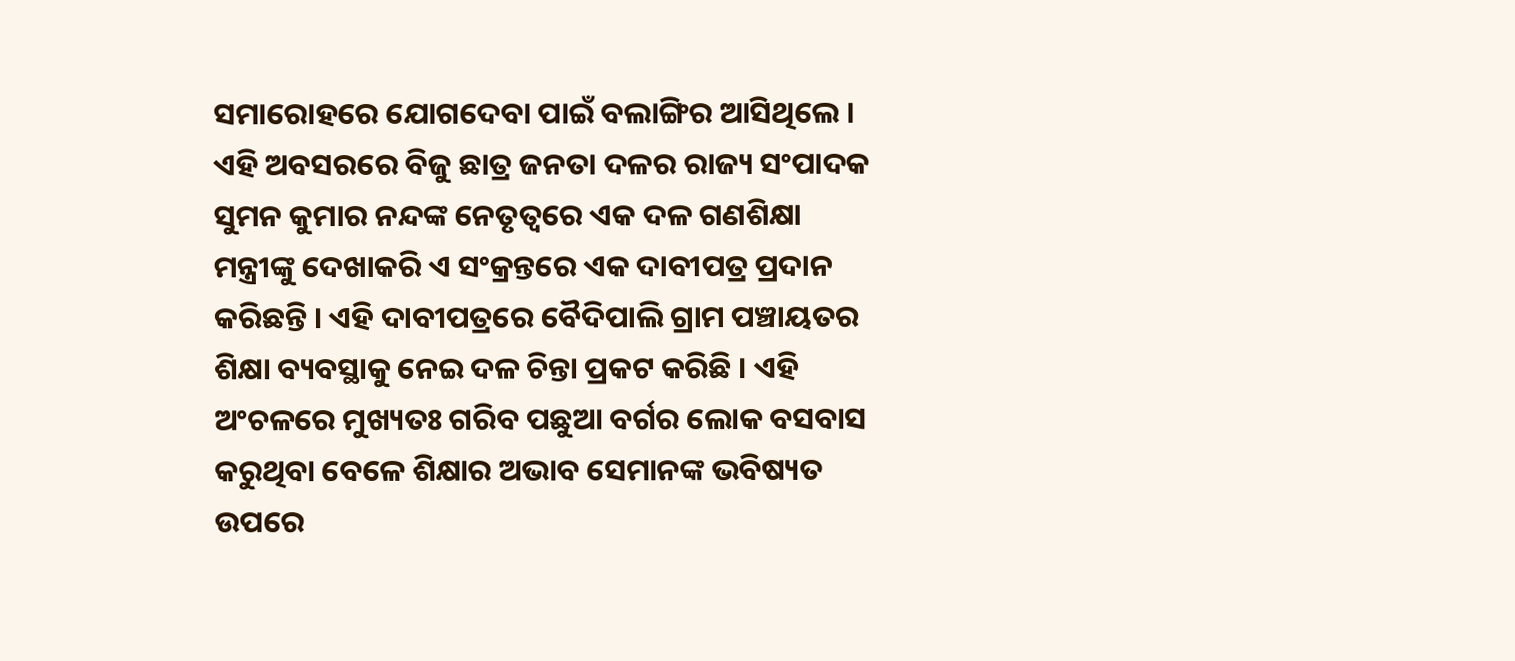ସମାରୋହରେ ଯୋଗଦେବା ପାଇଁ ବଲାଙ୍ଗିର ଆସିଥିଲେ । ଏହି ଅବସରରେ ବିଜୁ ଛାତ୍ର ଜନତା ଦଳର ରାଜ୍ୟ ସଂପାଦକ ସୁମନ କୁମାର ନନ୍ଦଙ୍କ ନେତୃତ୍ୱରେ ଏକ ଦଳ ଗଣଶିକ୍ଷା ମନ୍ତ୍ରୀଙ୍କୁ ଦେଖାକରି ଏ ସଂକ୍ରନ୍ତରେ ଏକ ଦାବୀପତ୍ର ପ୍ରଦାନ କରିଛନ୍ତି । ଏହି ଦାବୀପତ୍ରରେ ବୈଦିପାଲି ଗ୍ରାମ ପଞ୍ଚାୟତର ଶିକ୍ଷା ବ୍ୟବସ୍ଥାକୁ ନେଇ ଦଳ ଚିନ୍ତା ପ୍ରକଟ କରିଛି । ଏହି ଅଂଚଳରେ ମୁଖ୍ୟତଃ ଗରିବ ପଛୁଆ ବର୍ଗର ଲୋକ ବସବାସ କରୁଥିବା ବେଳେ ଶିକ୍ଷାର ଅଭାବ ସେମାନଙ୍କ ଭବିଷ୍ୟତ ଉପରେ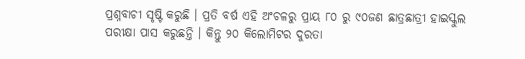ପ୍ରଶ୍ନବାଚୀ ସୃଷ୍ଟି କରୁଛି । ପ୍ରତି ବର୍ଷ ଏହି ଅଂଚଳରୁ ପ୍ରାୟ ୮୦ ରୁ ୯୦ଜଣ ଛାତ୍ରଛାତ୍ରୀ ହାଇସ୍କୁଲ ପରୀକ୍ଷା ପାସ କରୁଛନ୍ତି । କିନ୍ତୁ ୨୦ କିଲୋମିଟର ଦୁରତା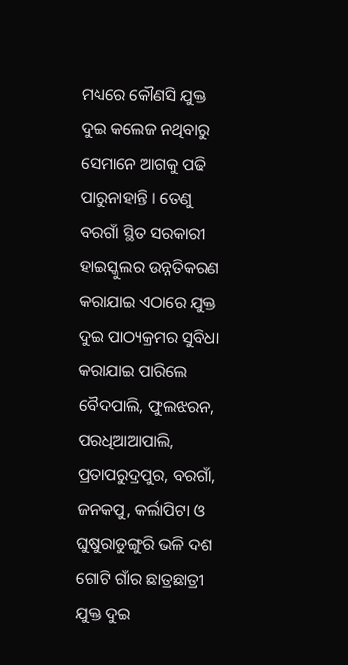ମଧ୍ୟରେ କୌଣସି ଯୁକ୍ତ ଦୁଇ କଲେଜ ନଥିବାରୁ ସେମାନେ ଆଗକୁ ପଢି ପାରୁନାହାନ୍ତି । ତେଣୁ ବରଗାଁ ସ୍ଥିତ ସରକାରୀ ହାଇସ୍କୁଲର ଉନ୍ନତିକରଣ କରାଯାଇ ଏଠାରେ ଯୁକ୍ତ ଦୁଇ ପାଠ୍ୟକ୍ରମର ସୁବିଧା କରାଯାଇ ପାରିଲେ ବୈଦପାଲି, ଫୁଲଝରନ, ପରଧିଆଆପାଲି, ପ୍ରତାପରୁଦ୍ରପୁର, ବରଗାଁ, ଜନକପୁ, କର୍ଲାପିଟା ଓ ଘୁଷୁରାଡୁଙ୍ଗୁରି ଭଳି ଦଶ ଗୋଟି ଗାଁର ଛାତ୍ରଛାତ୍ରୀ ଯୁକ୍ତ ଦୁଇ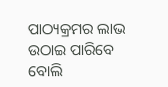ପାଠ୍ୟକ୍ରମର ଲାଭ ଉଠାଇ ପାରିବେ ବୋଲି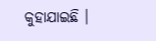କୁହାଯାଇଛି ।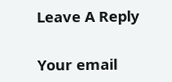Leave A Reply

Your email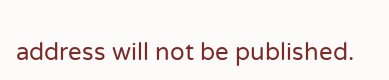address will not be published.